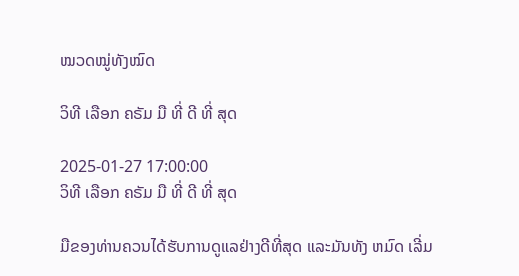ໝວດໝູ່ທັງໝົດ

ວິທີ ເລືອກ ຄຣັມ ມື ທີ່ ດີ ທີ່ ສຸດ

2025-01-27 17:00:00
ວິທີ ເລືອກ ຄຣັມ ມື ທີ່ ດີ ທີ່ ສຸດ

ມືຂອງທ່ານຄວນໄດ້ຮັບການດູແລຢ່າງດີທີ່ສຸດ ແລະມັນທັງ ຫມົດ ເລີ່ມ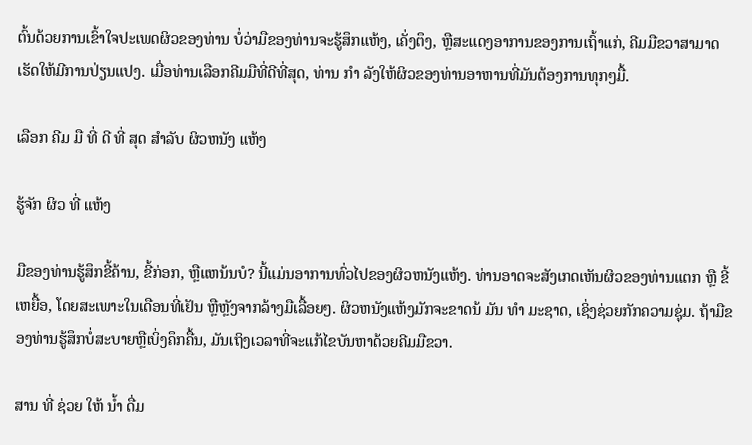ຕົ້ນດ້ວຍການເຂົ້າໃຈປະເພດຜິວຂອງທ່ານ ບໍ່ວ່າມືຂອງທ່ານຈະຮູ້ສຶກແຫ້ງ, ເຄັ່ງຕຶງ, ຫຼືສະແດງອາການຂອງການເຖົ້າແກ່, ຄີມມືຂວາສາມາດເຮັດໃຫ້ມີການປ່ຽນແປງ. ເມື່ອທ່ານເລືອກຄີມມືທີ່ດີທີ່ສຸດ, ທ່ານ ກໍາ ລັງໃຫ້ຜິວຂອງທ່ານອາຫານທີ່ມັນຕ້ອງການທຸກໆມື້.

ເລືອກ ຄີມ ມື ທີ່ ດີ ທີ່ ສຸດ ສໍາລັບ ຜິວຫນັງ ແຫ້ງ

ຮູ້ຈັກ ຜິວ ທີ່ ແຫ້ງ

ມືຂອງທ່ານຮູ້ສຶກຂີ້ຄ້ານ, ຂີ້ກ່ອກ, ຫຼືແຫນ້ນບໍ? ນີ້ແມ່ນອາການທົ່ວໄປຂອງຜິວຫນັງແຫ້ງ. ທ່ານອາດຈະສັງເກດເຫັນຜິວຂອງທ່ານແຕກ ຫຼື ຂີ້ເຫຍື້ອ, ໂດຍສະເພາະໃນເດືອນທີ່ເຢັນ ຫຼືຫຼັງຈາກລ້າງມືເລື້ອຍໆ. ຜິວຫນັງແຫ້ງມັກຈະຂາດນ້ ມັນ ທໍາ ມະຊາດ, ເຊິ່ງຊ່ວຍກັກຄວາມຊຸ່ມ. ຖ້າມືຂອງທ່ານຮູ້ສຶກບໍ່ສະບາຍຫຼືເບິ່ງຄຶກຄື້ນ, ມັນເຖິງເວລາທີ່ຈະແກ້ໄຂບັນຫາດ້ວຍຄີມມືຂວາ.

ສານ ທີ່ ຊ່ວຍ ໃຫ້ ນ້ຳ ດື່ມ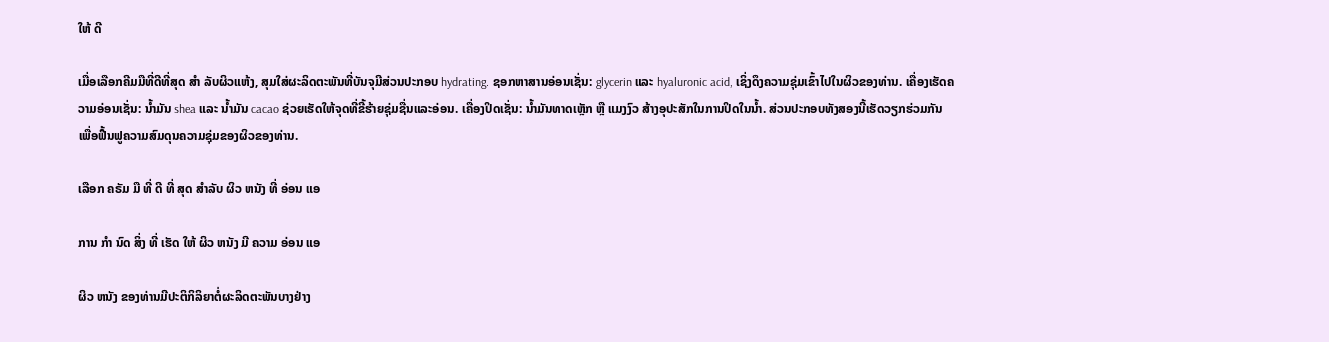ໃຫ້ ດີ

ເມື່ອເລືອກຄີມມືທີ່ດີທີ່ສຸດ ສໍາ ລັບຜິວແຫ້ງ, ສຸມໃສ່ຜະລິດຕະພັນທີ່ບັນຈຸມີສ່ວນປະກອບ hydrating. ຊອກຫາສານອ່ອນເຊັ່ນ: glycerin ແລະ hyaluronic acid, ເຊິ່ງດຶງຄວາມຊຸ່ມເຂົ້າໄປໃນຜິວຂອງທ່ານ. ເຄື່ອງເຮັດຄວາມອ່ອນເຊັ່ນ: ນໍ້າມັນ shea ແລະ ນໍ້າມັນ cacao ຊ່ວຍເຮັດໃຫ້ຈຸດທີ່ຂີ້ຮ້າຍຊຸ່ມຊື່ນແລະອ່ອນ. ເຄື່ອງປິດເຊັ່ນ: ນ້ຳມັນທາດເຫຼັກ ຫຼື ແມງງົວ ສ້າງອຸປະສັກໃນການປິດໃນນ້ຳ. ສ່ວນປະກອບທັງສອງນີ້ເຮັດວຽກຮ່ວມກັນ ເພື່ອຟື້ນຟູຄວາມສົມດຸນຄວາມຊຸ່ມຂອງຜິວຂອງທ່ານ.

ເລືອກ ຄຣັມ ມື ທີ່ ດີ ທີ່ ສຸດ ສໍາລັບ ຜິວ ຫນັງ ທີ່ ອ່ອນ ແອ

ການ ກໍາ ນົດ ສິ່ງ ທີ່ ເຮັດ ໃຫ້ ຜິວ ຫນັງ ມີ ຄວາມ ອ່ອນ ແອ

ຜິວ ຫນັງ ຂອງທ່ານມີປະຕິກິລິຍາຕໍ່ຜະລິດຕະພັນບາງຢ່າງ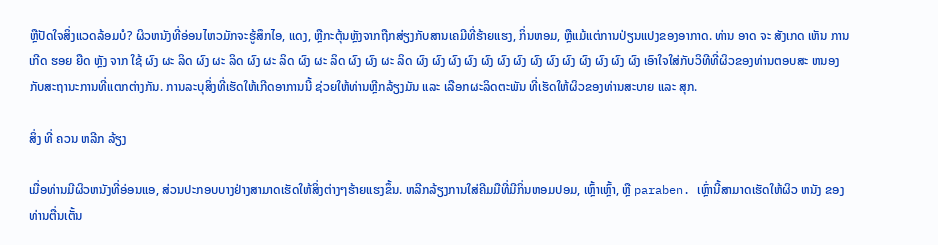ຫຼືປັດໃຈສິ່ງແວດລ້ອມບໍ? ຜິວຫນັງທີ່ອ່ອນໄຫວມັກຈະຮູ້ສຶກໄອ, ແດງ, ຫຼືກະຕຸ້ນຫຼັງຈາກຖືກສ່ຽງກັບສານເຄມີທີ່ຮ້າຍແຮງ, ກິ່ນຫອມ, ຫຼືແມ້ແຕ່ການປ່ຽນແປງຂອງອາກາດ. ທ່ານ ອາດ ຈະ ສັງເກດ ເຫັນ ການ ເກີດ ຮອຍ ຍືດ ຫຼັງ ຈາກ ໃຊ້ ຜົງ ຜະ ລິດ ຜົງ ຜະ ລິດ ຜົງ ຜະ ລິດ ຜົງ ຜະ ລິດ ຜົງ ຜົງ ຜະ ລິດ ຜົງ ຜົງ ຜົງ ຜົງ ຜົງ ຜົງ ຜົງ ຜົງ ຜົງ ຜົງ ຜົງ ຜົງ ຜົງ ຜົງ ເອົາໃຈໃສ່ກັບວິທີທີ່ຜິວຂອງທ່ານຕອບສະ ຫນອງ ກັບສະຖານະການທີ່ແຕກຕ່າງກັນ. ການລະບຸສິ່ງທີ່ເຮັດໃຫ້ເກີດອາການນີ້ ຊ່ວຍໃຫ້ທ່ານຫຼີກລ້ຽງມັນ ແລະ ເລືອກຜະລິດຕະພັນ ທີ່ເຮັດໃຫ້ຜິວຂອງທ່ານສະບາຍ ແລະ ສຸກ.

ສິ່ງ ທີ່ ຄວນ ຫລີກ ລ້ຽງ

ເມື່ອທ່ານມີຜິວຫນັງທີ່ອ່ອນແອ, ສ່ວນປະກອບບາງຢ່າງສາມາດເຮັດໃຫ້ສິ່ງຕ່າງໆຮ້າຍແຮງຂຶ້ນ. ຫລີກລ້ຽງການໃສ່ຄີມມືທີ່ມີກິ່ນຫອມປອມ, ເຫຼົ້າເຫຼົ້າ, ຫຼື paraben. ເຫຼົ່ານີ້ສາມາດເຮັດໃຫ້ຜິວ ຫນັງ ຂອງທ່ານຕື່ນເຕັ້ນ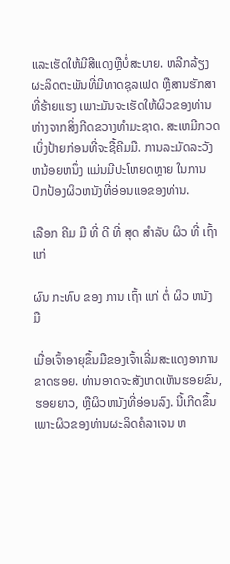ແລະເຮັດໃຫ້ມີສີແດງຫຼືບໍ່ສະບາຍ. ຫລີກລ້ຽງຜະລິດຕະພັນທີ່ມີທາດຊຸລເຟດ ຫຼືສານຮັກສາທີ່ຮ້າຍແຮງ ເພາະມັນຈະເຮັດໃຫ້ຜິວຂອງທ່ານຫ່າງຈາກສິ່ງກີດຂວາງທໍາມະຊາດ. ສະເຫມີກວດເບິ່ງປ້າຍກ່ອນທີ່ຈະຊື້ຄີມມື. ການລະມັດລະວັງຫນ້ອຍຫນຶ່ງ ແມ່ນມີປະໂຫຍດຫຼາຍ ໃນການປົກປ້ອງຜິວຫນັງທີ່ອ່ອນແອຂອງທ່ານ.

ເລືອກ ຄີມ ມື ທີ່ ດີ ທີ່ ສຸດ ສໍາລັບ ຜິວ ທີ່ ເຖົ້າ ແກ່

ຜົນ ກະທົບ ຂອງ ການ ເຖົ້າ ແກ່ ຕໍ່ ຜິວ ຫນັງ ມື

ເມື່ອເຈົ້າອາຍຸຂຶ້ນມືຂອງເຈົ້າເລີ່ມສະແດງອາການຂາດຮອຍ. ທ່ານອາດຈະສັງເກດເຫັນຮອຍຂົນ, ຮອຍຍາວ, ຫຼືຜິວຫນັງທີ່ອ່ອນລົງ. ນີ້ເກີດຂຶ້ນເພາະຜິວຂອງທ່ານຜະລິດຄໍລາເຈນ ຫ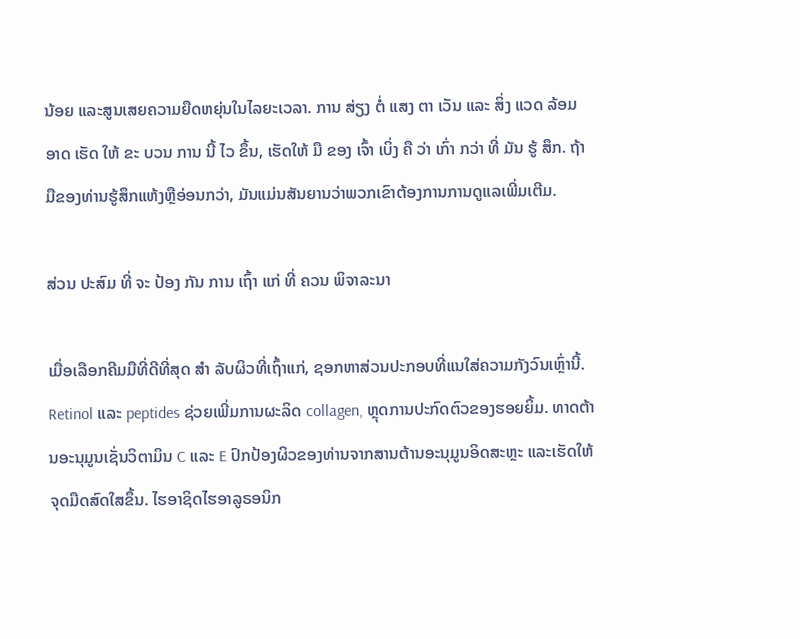ນ້ອຍ ແລະສູນເສຍຄວາມຍືດຫຍຸ່ນໃນໄລຍະເວລາ. ການ ສ່ຽງ ຕໍ່ ແສງ ຕາ ເວັນ ແລະ ສິ່ງ ແວດ ລ້ອມ ອາດ ເຮັດ ໃຫ້ ຂະ ບວນ ການ ນີ້ ໄວ ຂຶ້ນ, ເຮັດໃຫ້ ມື ຂອງ ເຈົ້າ ເບິ່ງ ຄື ວ່າ ເກົ່າ ກວ່າ ທີ່ ມັນ ຮູ້ ສຶກ. ຖ້າມືຂອງທ່ານຮູ້ສຶກແຫ້ງຫຼືອ່ອນກວ່າ, ມັນແມ່ນສັນຍານວ່າພວກເຂົາຕ້ອງການການດູແລເພີ່ມເຕີມ.

ສ່ວນ ປະສົມ ທີ່ ຈະ ປ້ອງ ກັນ ການ ເຖົ້າ ແກ່ ທີ່ ຄວນ ພິຈາລະນາ

ເມື່ອເລືອກຄີມມືທີ່ດີທີ່ສຸດ ສໍາ ລັບຜິວທີ່ເຖົ້າແກ່, ຊອກຫາສ່ວນປະກອບທີ່ແນໃສ່ຄວາມກັງວົນເຫຼົ່ານີ້. Retinol ແລະ peptides ຊ່ວຍເພີ່ມການຜະລິດ collagen, ຫຼຸດການປະກົດຕົວຂອງຮອຍຍິ້ມ. ທາດຕ້ານອະນຸມູນເຊັ່ນວິຕາມິນ C ແລະ E ປົກປ້ອງຜິວຂອງທ່ານຈາກສານຕ້ານອະນຸມູນອິດສະຫຼະ ແລະເຮັດໃຫ້ຈຸດມືດສົດໃສຂຶ້ນ. ໄຮອາຊິດໄຮອາລູຣອນິກ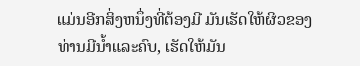ແມ່ນອີກສິ່ງຫນຶ່ງທີ່ຕ້ອງມີ ມັນເຮັດໃຫ້ຜິວຂອງທ່ານມີນ້ຳແລະຄົບ, ເຮັດໃຫ້ມັນ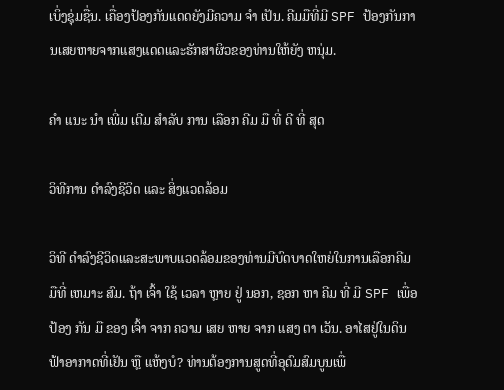ເບິ່ງຊຸ່ມຊື່ນ. ເຄື່ອງປ້ອງກັນແດດຍັງມີຄວາມ ຈໍາ ເປັນ. ຄີມມືທີ່ມີ SPF ປ້ອງກັນການເສຍຫາຍຈາກແສງແດດແລະຮັກສາຜິວຂອງທ່ານໃຫ້ຍັງ ຫນຸ່ມ.

ຄໍາ ແນະ ນໍາ ເພີ່ມ ເຕີມ ສໍາລັບ ການ ເລືອກ ຄີມ ມື ທີ່ ດີ ທີ່ ສຸດ

ວິທີການ ດໍາລົງຊີວິດ ແລະ ສິ່ງແວດລ້ອມ

ວິທີ ດໍາລົງຊີວິດແລະສະພາບແວດລ້ອມຂອງທ່ານມີບົດບາດໃຫຍ່ໃນການເລືອກຄີມມືທີ່ ເຫມາະ ສົມ. ຖ້າ ເຈົ້າ ໃຊ້ ເວລາ ຫຼາຍ ຢູ່ ນອກ, ຊອກ ຫາ ຄີມ ທີ່ ມີ SPF ເພື່ອ ປ້ອງ ກັນ ມື ຂອງ ເຈົ້າ ຈາກ ຄວາມ ເສຍ ຫາຍ ຈາກ ແສງ ຕາ ເວັນ. ອາໄສຢູ່ໃນດິນຟ້າອາກາດທີ່ເຢັນ ຫຼື ແຫ້ງບໍ? ທ່ານຕ້ອງການສູດທີ່ອຸດົມສົມບູນເພື່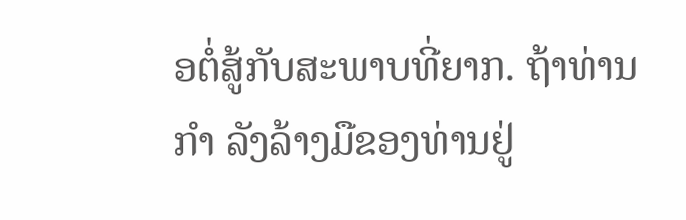ອຕໍ່ສູ້ກັບສະພາບທີ່ຍາກ. ຖ້າທ່ານ ກໍາ ລັງລ້າງມືຂອງທ່ານຢູ່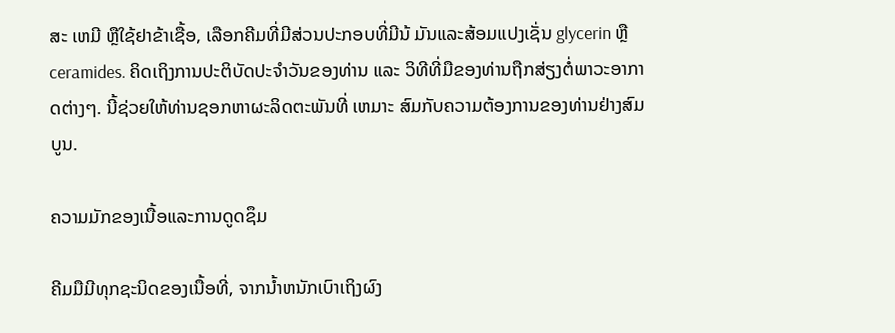ສະ ເຫມີ ຫຼືໃຊ້ຢາຂ້າເຊື້ອ, ເລືອກຄີມທີ່ມີສ່ວນປະກອບທີ່ມີນ້ ມັນແລະສ້ອມແປງເຊັ່ນ glycerin ຫຼື ceramides. ຄິດເຖິງການປະຕິບັດປະຈໍາວັນຂອງທ່ານ ແລະ ວິທີທີ່ມືຂອງທ່ານຖືກສ່ຽງຕໍ່ພາວະອາກາດຕ່າງໆ. ນີ້ຊ່ວຍໃຫ້ທ່ານຊອກຫາຜະລິດຕະພັນທີ່ ເຫມາະ ສົມກັບຄວາມຕ້ອງການຂອງທ່ານຢ່າງສົມບູນ.

ຄວາມມັກຂອງເນື້ອແລະການດູດຊຶມ

ຄີມມືມີທຸກຊະນິດຂອງເນື້ອທີ່, ຈາກນ້ຳຫນັກເບົາເຖິງຜົງ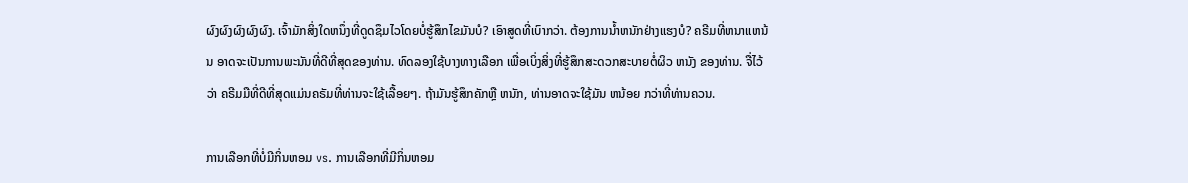ຜົງຜົງຜົງຜົງຜົງ. ເຈົ້າມັກສິ່ງໃດຫນຶ່ງທີ່ດູດຊຶມໄວໂດຍບໍ່ຮູ້ສຶກໄຂມັນບໍ? ເອົາສູດທີ່ເບົາກວ່າ. ຕ້ອງການນ້ຳຫນັກຢ່າງແຮງບໍ? ຄຣີມທີ່ຫນາແຫນ້ນ ອາດຈະເປັນການພະນັນທີ່ດີທີ່ສຸດຂອງທ່ານ. ທົດລອງໃຊ້ບາງທາງເລືອກ ເພື່ອເບິ່ງສິ່ງທີ່ຮູ້ສຶກສະດວກສະບາຍຕໍ່ຜິວ ຫນັງ ຂອງທ່ານ. ຈື່ໄວ້ວ່າ ຄຣີມມືທີ່ດີທີ່ສຸດແມ່ນຄຣັມທີ່ທ່ານຈະໃຊ້ເລື້ອຍໆ. ຖ້າມັນຮູ້ສຶກຄັກຫຼື ຫນັກ, ທ່ານອາດຈະໃຊ້ມັນ ຫນ້ອຍ ກວ່າທີ່ທ່ານຄວນ.

ການເລືອກທີ່ບໍ່ມີກິ່ນຫອມ vs. ການເລືອກທີ່ມີກິ່ນຫອມ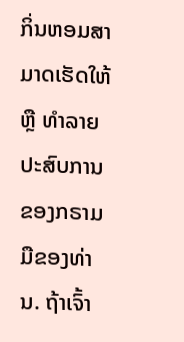ກິ່ນຫອມສາມາດເຮັດໃຫ້ ຫຼື ທໍາລາຍປະສົບການຂອງກຣາມມືຂອງທ່ານ. ຖ້າເຈົ້າ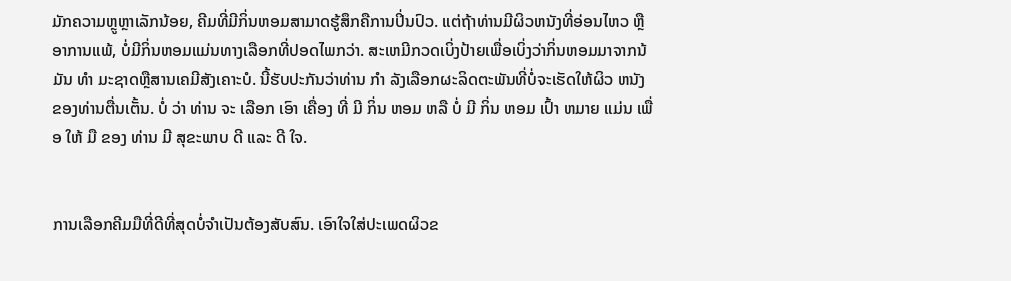ມັກຄວາມຫຼູຫຼາເລັກນ້ອຍ, ຄີມທີ່ມີກິ່ນຫອມສາມາດຮູ້ສຶກຄືການປິ່ນປົວ. ແຕ່ຖ້າທ່ານມີຜິວຫນັງທີ່ອ່ອນໄຫວ ຫຼື ອາການແພ້, ບໍ່ມີກິ່ນຫອມແມ່ນທາງເລືອກທີ່ປອດໄພກວ່າ. ສະເຫມີກວດເບິ່ງປ້າຍເພື່ອເບິ່ງວ່າກິ່ນຫອມມາຈາກນ້ ມັນ ທໍາ ມະຊາດຫຼືສານເຄມີສັງເຄາະບໍ. ນີ້ຮັບປະກັນວ່າທ່ານ ກໍາ ລັງເລືອກຜະລິດຕະພັນທີ່ບໍ່ຈະເຮັດໃຫ້ຜິວ ຫນັງ ຂອງທ່ານຕື່ນເຕັ້ນ. ບໍ່ ວ່າ ທ່ານ ຈະ ເລືອກ ເອົາ ເຄື່ອງ ທີ່ ມີ ກິ່ນ ຫອມ ຫລື ບໍ່ ມີ ກິ່ນ ຫອມ ເປົ້າ ຫມາຍ ແມ່ນ ເພື່ອ ໃຫ້ ມື ຂອງ ທ່ານ ມີ ສຸຂະພາບ ດີ ແລະ ດີ ໃຈ.


ການເລືອກຄີມມືທີ່ດີທີ່ສຸດບໍ່ຈໍາເປັນຕ້ອງສັບສົນ. ເອົາໃຈໃສ່ປະເພດຜິວຂ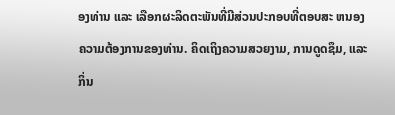ອງທ່ານ ແລະ ເລືອກຜະລິດຕະພັນທີ່ມີສ່ວນປະກອບທີ່ຕອບສະ ຫນອງ ຄວາມຕ້ອງການຂອງທ່ານ. ຄິດເຖິງຄວາມສວຍງາມ, ການດູດຊຶມ, ແລະກິ່ນ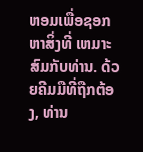ຫອມເພື່ອຊອກຫາສິ່ງທີ່ ເຫມາະ ສົມກັບທ່ານ. ດ້ວຍຄີມມືທີ່ຖືກຕ້ອງ, ທ່ານ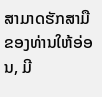ສາມາດຮັກສາມືຂອງທ່ານໃຫ້ອ່ອນ, ມີ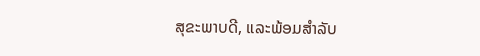ສຸຂະພາບດີ, ແລະພ້ອມສໍາລັບ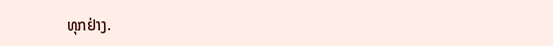ທຸກຢ່າງ.